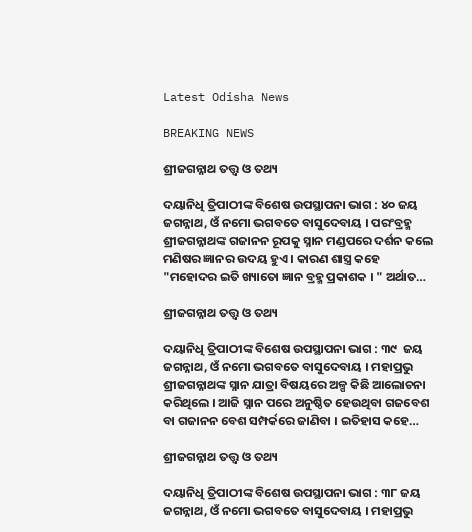Latest Odisha News

BREAKING NEWS

ଶ୍ରୀଜଗନ୍ନାଥ ତତ୍ତ୍ୱ ଓ ତଥ୍ୟ

ଦୟାନିଧି ତ୍ରିପାଠୀଙ୍କ ବିଶେଷ ଉପସ୍ଥାପନା ଭାଗ : ୪୦ ଜୟ ଜଗନ୍ନାଥ, ଓଁ ନମୋ ଭଗବତେ ବାସୁଦେବାୟ । ପରଂବ୍ରହ୍ମ ଶ୍ରୀଜଗନ୍ନାଥଙ୍କ ଗଜାନନ ରୂପକୁ ସ୍ନାନ ମଣ୍ଡପରେ ଦର୍ଶନ କଲେ ମଣିଷର ଜ୍ଞାନର ଉଦୟ ହୁଏ । କାରଣ ଶାସ୍ତ୍ର କହେ "ମହୋଦର ଇତି ଖ୍ୟାତୋ ଜ୍ଞାନ ବ୍ରହ୍ମ ପ୍ରକାଶକ । " ଅର୍ଥାତ…

ଶ୍ରୀଜଗନ୍ନାଥ ତତ୍ତ୍ୱ ଓ ତଥ୍ୟ

ଦୟାନିଧି ତ୍ରିପାଠୀଙ୍କ ବିଶେଷ ଉପସ୍ଥାପନା ଭାଗ : ୩୯  ଜୟ ଜଗନ୍ନାଥ, ଓଁ ନମୋ ଭଗବତେ ବାସୁଦେବାୟ । ମହାପ୍ରଭୁ ଶ୍ରୀଜଗନ୍ନାଥଙ୍କ ସ୍ନାନ ଯାତ୍ରା ବିଷୟରେ ଅଳ୍ପ କିଛି ଆଲୋଚନା କରିଥିଲେ । ଆଜି ସ୍ନାନ ପରେ ଅନୁଷ୍ଠିତ ହେଉଥିବା ଗଜବେଶ ବା ଗଜାନନ ବେଶ ସମ୍ପର୍କରେ ଜାଣିବା । ଇତିହାସ କହେ…

ଶ୍ରୀଜଗନ୍ନାଥ ତତ୍ତ୍ୱ ଓ ତଥ୍ୟ

ଦୟାନିଧି ତ୍ରିପାଠୀଙ୍କ ବିଶେଷ ଉପସ୍ଥାପନା ଭାଗ : ୩୮ ଜୟ ଜଗନ୍ନାଥ, ଓଁ ନମୋ ଭଗବତେ ବାସୁଦେବାୟ । ମହାପ୍ରଭୁ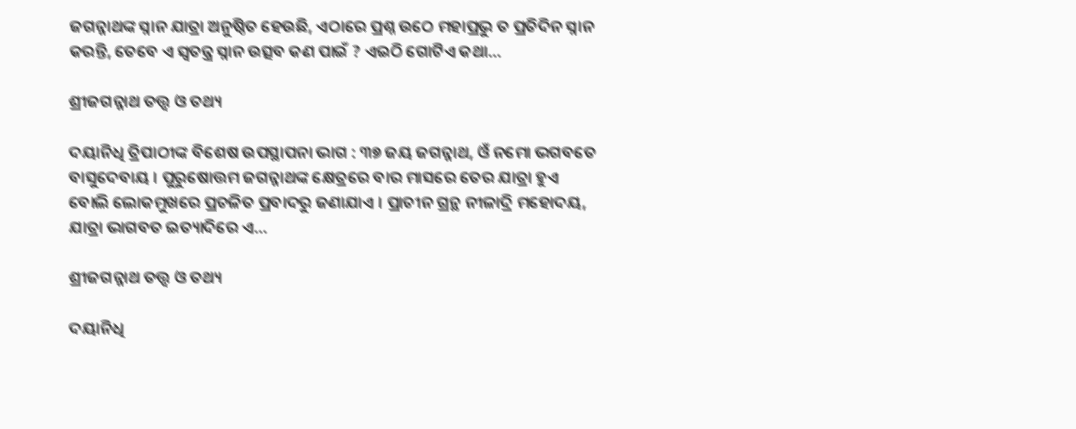ଜଗନ୍ନାଥଙ୍କ ସ୍ନାନ ଯାତ୍ରା ଅନୁଷ୍ଠିତ ହେଉଛି, ଏଠାରେ ପ୍ରଶ୍ନ ଉଠେ ମହାପ୍ରଭୁ ତ ପ୍ରତିଦିନ ସ୍ନାନ କରନ୍ତି, ତେବେ ଏ ସ୍ୱତନ୍ତ୍ର ସ୍ନାନ ଉତ୍ସବ କଣ ପାଇଁ ? ଏଇଠି ଗୋଟିଏ କଥା…

ଶ୍ରୀଜଗନ୍ନାଥ ତତ୍ତ୍ୱ ଓ ତଥ୍ୟ

ଦୟାନିଧି ତ୍ରିପାଠୀଙ୍କ ବିଶେଷ ଉପସ୍ଥାପନା ଭାଗ : ୩୭ ଜୟ ଜଗନ୍ନାଥ, ଓଁ ନମୋ ଭଗବତେ ବାସୁଦେବାୟ । ପୁରୁଷୋତ୍ତମ ଜଗନ୍ନାଥଙ୍କ କ୍ଷେତ୍ରରେ ବାର ମାସରେ ତେର ଯାତ୍ରା ହୁଏ ବୋଲି ଲୋକମୁଖରେ ପ୍ରଚଳିତ ପ୍ରବାଦରୁ ଜଣାଯାଏ । ପ୍ରାଚୀନ ଗ୍ରନ୍ଥ ନୀଳାଦ୍ରି ମହୋଦୟ, ଯାତ୍ରା ଭାଗବତ ଇତ୍ୟାଦିରେ ଏ…

ଶ୍ରୀଜଗନ୍ନାଥ ତତ୍ତ୍ୱ ଓ ତଥ୍ୟ

ଦୟାନିଧି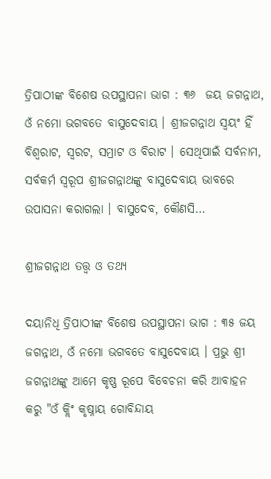ତ୍ରିପାଠୀଙ୍କ ବିଶେଷ ଉପସ୍ଥାପନା ଭାଗ : ୩୬  ଜୟ ଜଗନ୍ନାଥ, ଓଁ ନମୋ ଭଗବତେ ବାସୁଦେବାୟ । ଶ୍ରୀଜଗନ୍ନାଥ ସ୍ୱୟଂ ହିଁ ବିଶ୍ୱରାଟ, ସ୍ୱରଟ, ସମ୍ରାଟ ଓ ବିରାଟ । ସେଥିପାଇଁ ସର୍ବନାମ, ସର୍ବକର୍ମ ସ୍ୱରୂପ ଶ୍ରୀଜଗନ୍ନାଥଙ୍କୁ ବାସୁଦେବାୟ ଭାବରେ ଉପାସନା କରାଗଲା । ବାସୁଦେବ, କୌଣସି…

ଶ୍ରୀଜଗନ୍ନାଥ ତତ୍ତ୍ୱ ଓ ତଥ୍ୟ

ଦୟାନିଧି ତ୍ରିପାଠୀଙ୍କ ବିଶେଷ ଉପସ୍ଥାପନା ଭାଗ : ୩୫ ଜୟ ଜଗନ୍ନାଥ, ଓଁ ନମୋ ଭଗବତେ ବାସୁଦେବାୟ । ପ୍ରଭୁ ଶ୍ରୀ ଜଗନ୍ନାଥଙ୍କୁ ଆମେ କୃଷ୍ଣ ରୂପେ ବିବେଚନା କରି ଆବାହନ କରୁ "ଓଁ କ୍ଲିଂ କୃଷ୍ନାୟ ଗୋବିନ୍ଦାୟ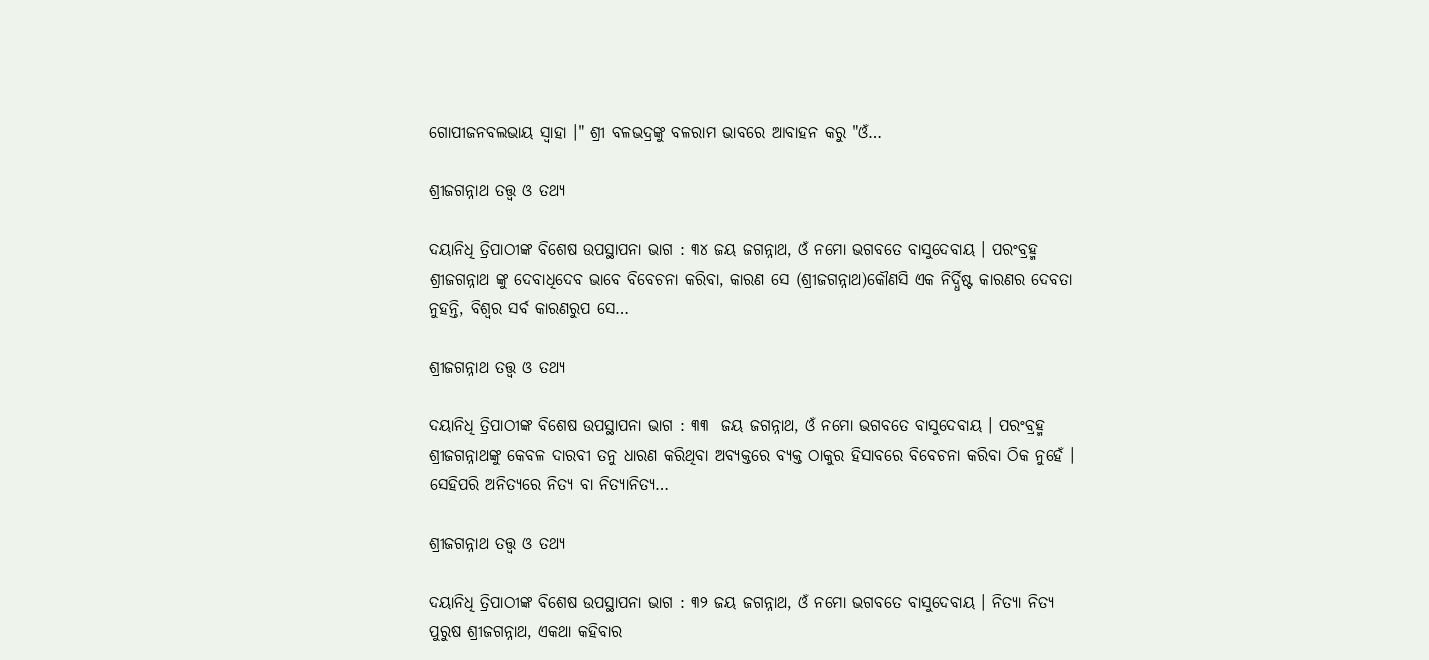ଗୋପୀଜନବଲଭାୟ ସ୍ୱାହା ।" ଶ୍ରୀ ବଳଭଦ୍ରଙ୍କୁ ବଳରାମ ଭାବରେ ଆବାହନ କରୁ "ଓଁ…

ଶ୍ରୀଜଗନ୍ନାଥ ତତ୍ତ୍ୱ ଓ ତଥ୍ୟ

ଦୟାନିଧି ତ୍ରିପାଠୀଙ୍କ ବିଶେଷ ଉପସ୍ଥାପନା ଭାଗ : ୩୪ ଜୟ ଜଗନ୍ନାଥ, ଓଁ ନମୋ ଭଗବତେ ବାସୁଦେବାୟ । ପରଂବ୍ରହ୍ମ ଶ୍ରୀଜଗନ୍ନାଥ ଙ୍କୁ ଦେବାଧିଦେବ ଭାବେ ବିବେଚନା କରିବା, କାରଣ ସେ (ଶ୍ରୀଜଗନ୍ନାଥ)କୌଣସି ଏକ ନିର୍ଦ୍ଧିଷ୍ଟ କାରଣର ଦେବତା ନୁହନ୍ତି, ବିଶ୍ୱର ସର୍ବ କାରଣରୁପ ସେ…

ଶ୍ରୀଜଗନ୍ନାଥ ତତ୍ତ୍ୱ ଓ ତଥ୍ୟ

ଦୟାନିଧି ତ୍ରିପାଠୀଙ୍କ ବିଶେଷ ଉପସ୍ଥାପନା ଭାଗ : ୩୩  ଜୟ ଜଗନ୍ନାଥ, ଓଁ ନମୋ ଭଗବତେ ବାସୁଦେବାୟ । ପରଂବ୍ରହ୍ମ ଶ୍ରୀଜଗନ୍ନାଥଙ୍କୁ କେବଳ ଦାରବୀ ତନୁ ଧାରଣ କରିଥିବା ଅବ୍ୟକ୍ତରେ ବ୍ୟକ୍ତ ଠାକୁର ହିସାବରେ ବିବେଚନା କରିବା ଠିକ ନୁହେଁ । ସେହିପରି ଅନିତ୍ୟରେ ନିତ୍ୟ ବା ନିତ୍ୟାନିତ୍ୟ…

ଶ୍ରୀଜଗନ୍ନାଥ ତତ୍ତ୍ୱ ଓ ତଥ୍ୟ

ଦୟାନିଧି ତ୍ରିପାଠୀଙ୍କ ବିଶେଷ ଉପସ୍ଥାପନା ଭାଗ : ୩୨ ଜୟ ଜଗନ୍ନାଥ, ଓଁ ନମୋ ଭଗବତେ ବାସୁଦେବାୟ । ନିତ୍ୟା ନିତ୍ୟ ପୁରୁଷ ଶ୍ରୀଜଗନ୍ନାଥ, ଏକଥା କହିବାର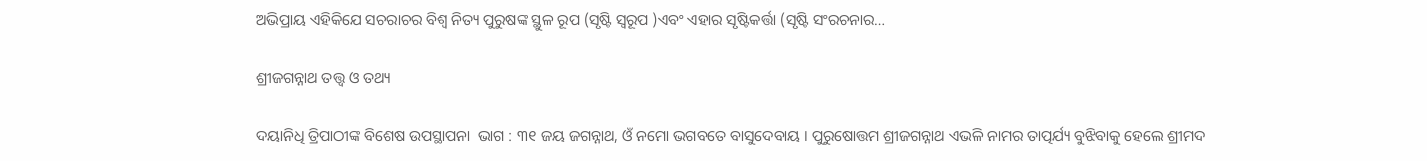ଅଭିପ୍ରାୟ ଏହିକିଯେ ସଚରାଚର ବିଶ୍ୱ ନିତ୍ୟ ପୁରୁଷଙ୍କ ସ୍ଥୁଳ ରୂପ (ସୃଷ୍ଟି ସ୍ୱରୂପ )ଏବଂ ଏହାର ସୃଷ୍ଟିକର୍ତ୍ତା (ସୃଷ୍ଟି ସଂରଚନାର…

ଶ୍ରୀଜଗନ୍ନାଥ ତତ୍ତ୍ୱ ଓ ତଥ୍ୟ

ଦୟାନିଧି ତ୍ରିପାଠୀଙ୍କ ବିଶେଷ ଉପସ୍ଥାପନା  ଭାଗ : ୩୧ ଜୟ ଜଗନ୍ନାଥ, ଓଁ ନମୋ ଭଗବତେ ବାସୁଦେବାୟ । ପୁରୁଷୋତ୍ତମ ଶ୍ରୀଜଗନ୍ନାଥ ଏଭଳି ନାମର ତାତ୍ପର୍ଯ୍ୟ ବୁଝିବାକୁ ହେଲେ ଶ୍ରୀମଦ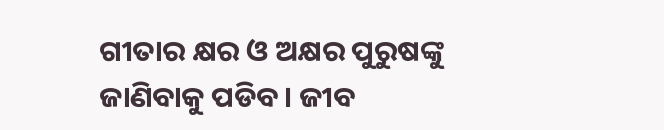ଗୀତାର କ୍ଷର ଓ ଅକ୍ଷର ପୁରୁଷଙ୍କୁ ଜାଣିବାକୁ ପଡିବ। ଜୀବ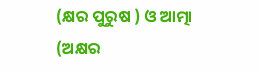(କ୍ଷର ପୁରୁଷ ) ଓ ଆତ୍ମା (ଅକ୍ଷର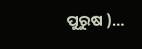ପୁରୁଷ )…